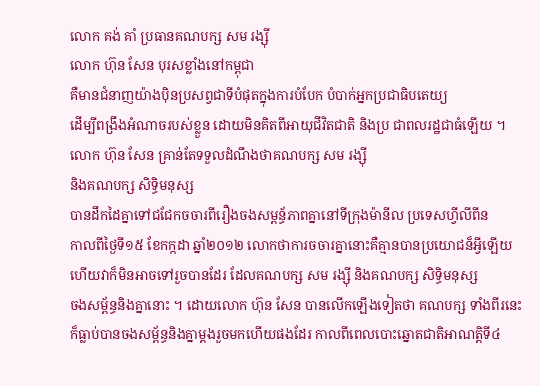លោក គង់ គាំ ប្រធានគណបក្ស សម រង្ស៊ី
លោក ហ៊ុន សែន បុរសខ្លាំងនៅកម្ពុជា
គឺមានជំនាញយ៉ាងប៉ិនប្រសព្វជាទីបំផុតក្នុងការបំបែក បំបាក់អ្នកប្រជាធិបតេយ្យ
ដើម្បីពង្រឹងអំណាចរបស់ខ្លួន ដោយមិនគិតពីអាយុជីវិតជាតិ និងប្រ ជាពលរដ្ឋជាធំឡើយ ។
លោក ហ៊ុន សែន គ្រាន់តែទទួលដំណឹងថាគណបក្ស សម រង្ស៊ី
និងគណបក្ស សិទ្ធិមនុស្ស
បានដឹកដៃគ្នាទៅជជែកចចារពីរឿងចងសម្ពន្ធ័ភាពគ្នានៅទីក្រុងម៉ានីល ប្រទេសហ្វីលីពីន
កាលពីថ្ងៃទី១៥ ខែកក្កដា ឆ្នាំ២០១២ លោកថាការចចារគ្នានោះគឺគ្មានបានប្រយោជន៏អ្វីឡើយ
ហើយវាក៏មិនអាចទៅរួចបានដែរ ដែលគណបក្ស សម រង្ស៊ី និងគណបក្ស សិទ្ធិមនុស្ស
ចងសម្ព័ន្ធនិងគ្នានោះ ។ ដោយលោក ហ៊ុន សែន បានលើកឡើងទៀតថា គណបក្ស ទាំងពីរនេះ
ក៏ធ្លាប់បានចងសម្ព័ន្ធនិងគ្នាម្តងរួចមកហើយផងដែរ កាលពីពេលបោះឆ្នោតជាតិអាណត្តិទី៤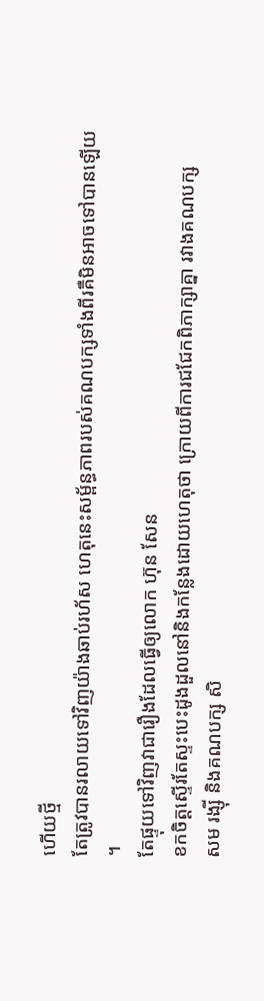ហើយថ្មី
តែត្រូវបានរលាយទៅវិញយ៉ាងឆាប់រហ័ស ហេតុនេះសម្ព័ន្ធភាពរបស់គណបក្សទាំងពីរគឺមិនអាចទៅបានឡើយ
។
តែផ្ទុយទៅវិញវាជារឿងដែលធ្វើឲ្យលោក ហ៊ុន សែន
ខកចិត្តស្ទើរតែស្ទះបេះដូងដួលនៅនិងកន្លែងដោយហេតុថា ក្រោយពីការជជែកពិភាក្សាគ្នា រវាងគណបក្ស
សម រង្ស៊ី និងគណបក្ស សិ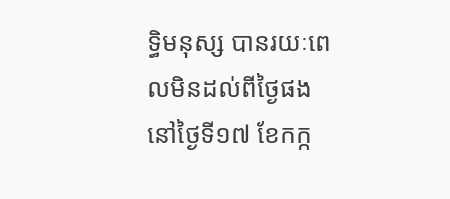ទ្ធិមនុស្ស បានរយៈពេលមិនដល់ពីថ្ងៃផងនៅថ្ងៃទី១៧ ខែកក្ក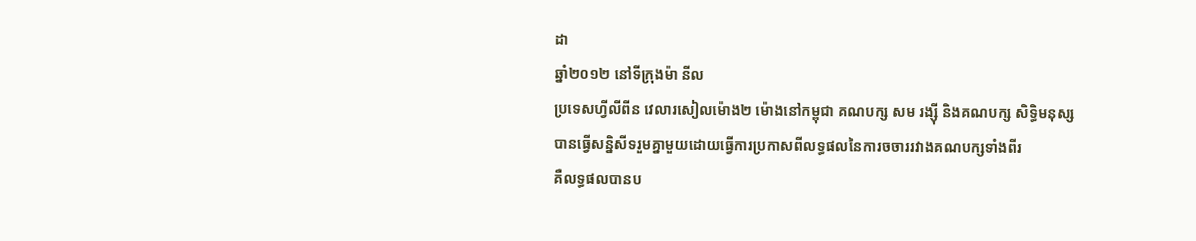ដា
ឆ្នាំ២០១២ នៅទីក្រុងម៉ា នីល
ប្រទេសហ្វីលីពីន វេលារសៀលម៉ោង២ ម៉ោងនៅកម្ពុជា គណបក្ស សម រង្ស៊ី និងគណបក្ស សិទ្ធិមនុស្ស
បានធ្វើសន្និសីទរួមគ្នាមួយដោយធ្វើការប្រកាសពីលទ្ធផលនៃការចចាររវាងគណបក្សទាំងពីរ
គឺលទ្ធផលបានប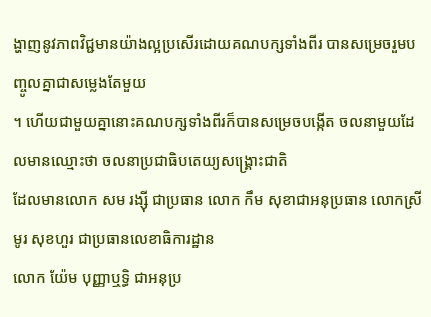ង្ហាញនូវភាពវិជ្ជមានយ៉ាងល្អប្រសើរដោយគណបក្សទាំងពីរ បានសម្រេចរួមបញ្ចូលគ្នាជាសម្លេងតែមួយ
។ ហើយជាមួយគ្នានោះគណបក្សទាំងពីរក៏បានសម្រេចបង្កើត ចលនាមួយដែលមានឈ្មោះថា ចលនាប្រជាធិបតេយ្យសង្គ្រោះជាតិ
ដែលមានលោក សម រង្ស៊ី ជាប្រធាន លោក កឹម សុខាជាអនុប្រធាន លោកស្រី មូរ សុខហួរ ជាប្រធានលេខាធិការដ្ឋាន
លោក យ៉ែម បុញ្ញាឬទ្ធិ ជាអនុប្រ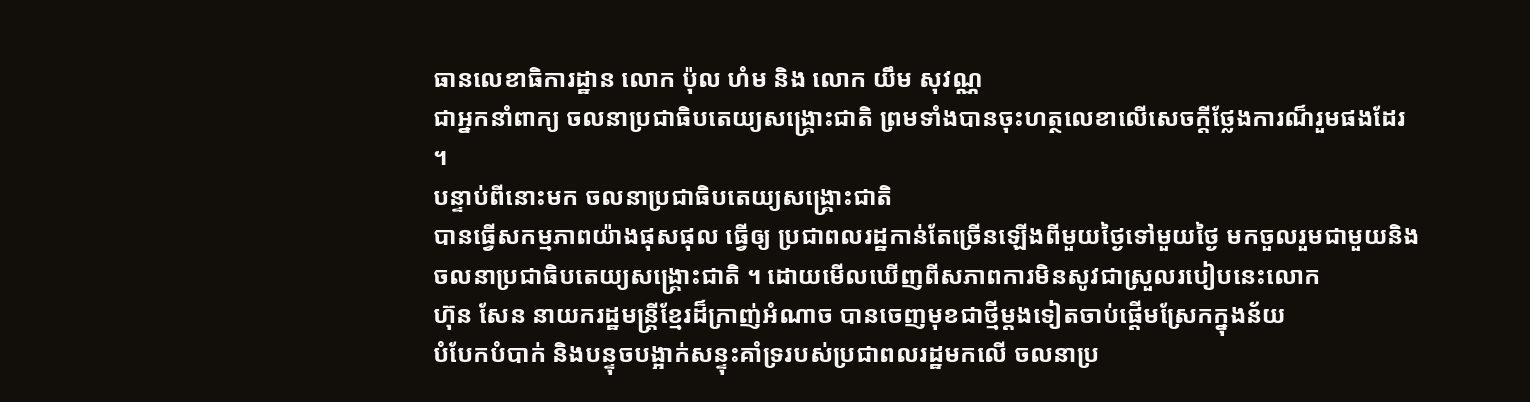ធានលេខាធិការដ្ឋាន លោក ប៉ុល ហំម និង លោក យឹម សុវណ្ណ
ជាអ្នកនាំពាក្យ ចលនាប្រជាធិបតេយ្យសង្គ្រោះជាតិ ព្រមទាំងបានចុះហត្ថលេខាលើសេចក្តីថ្លែងការណ៏រួមផងដែរ
។
បន្ទាប់ពីនោះមក ចលនាប្រជាធិបតេយ្យសង្គ្រោះជាតិ
បានធ្វើសកម្មភាពយ៉ាងផុសផុល ធ្វើឲ្យ ប្រជាពលរដ្ឋកាន់តែច្រើនឡើងពីមួយថ្ងៃទៅមួយថ្ងៃ មកចួលរួមជាមួយនិង
ចលនាប្រជាធិបតេយ្យសង្គ្រោះជាតិ ។ ដោយមើលឃើញពីសភាពការមិនសូវជាស្រួលរបៀបនេះលោក
ហ៊ុន សែន នាយករដ្ឋមន្រ្តីខ្មែរដ៏ក្រាញ់អំណាច បានចេញមុខជាថ្មីម្តងទៀតចាប់ផ្តើមស្រែកក្នុងន័យ
បំបែកបំបាក់ និងបន្ទុចបង្អាក់សន្ទុះគាំទ្ររបស់ប្រជាពលរដ្ឋមកលើ ចលនាប្រ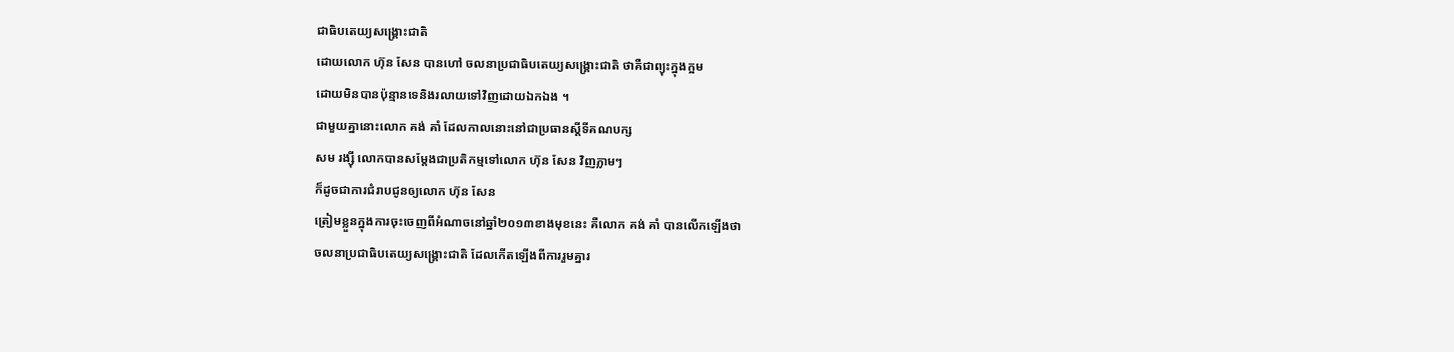ជាធិបតេយ្យសង្គ្រោះជាតិ
ដោយលោក ហ៊ុន សែន បានហៅ ចលនាប្រជាធិបតេយ្យសង្គ្រោះជាតិ ថាគឺជាព្យុះក្នុងក្អម
ដោយមិនបានប៉ុន្មានទេនិងរលាយទៅវិញដោយឯកឯង ។
ជាមួយគ្នានោះលោក គង់ គាំ ដែលកាលនោះនៅជាប្រធានស្តីទីគណបក្ស
សម រង្ស៊ី លោកបានសម្តែងជាប្រតិកម្មទៅលោក ហ៊ុន សែន វិញភ្លាមៗ
ក៏ដូចជាការជំរាបជូនឲ្យលោក ហ៊ុន សែន
ត្រៀមខ្លួនក្នុងការចុះចេញពីអំណាចនៅឆ្នាំ២០១៣ខាងមុខនេះ គឺលោក គង់ គាំ បានលើកឡើងថា
ចលនាប្រជាធិបតេយ្យសង្គ្រោះជាតិ ដែលកើតឡើងពីការរួមគ្នារ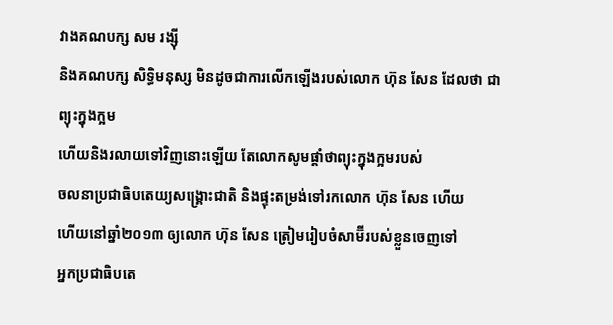វាងគណបក្ស សម រង្ស៊ី
និងគណបក្ស សិទ្ធិមនុស្ស មិនដូចជាការលើកឡើងរបស់លោក ហ៊ុន សែន ដែលថា ជាព្យុះក្នុងក្អម
ហើយនិងរលាយទៅវិញនោះឡើយ តែលោកសូមផ្តាំថាព្យុះក្នុងក្អមរបស់
ចលនាប្រជាធិបតេយ្យសង្គ្រោះជាតិ និងផ្ទុះតម្រង់ទៅរកលោក ហ៊ុន សែន ហើយ
ហើយនៅឆ្នាំ២០១៣ ឲ្យលោក ហ៊ុន សែន ត្រៀមរៀបចំសាម៊ីរបស់ខ្លួនចេញទៅ
អ្នកប្រជាធិបតេ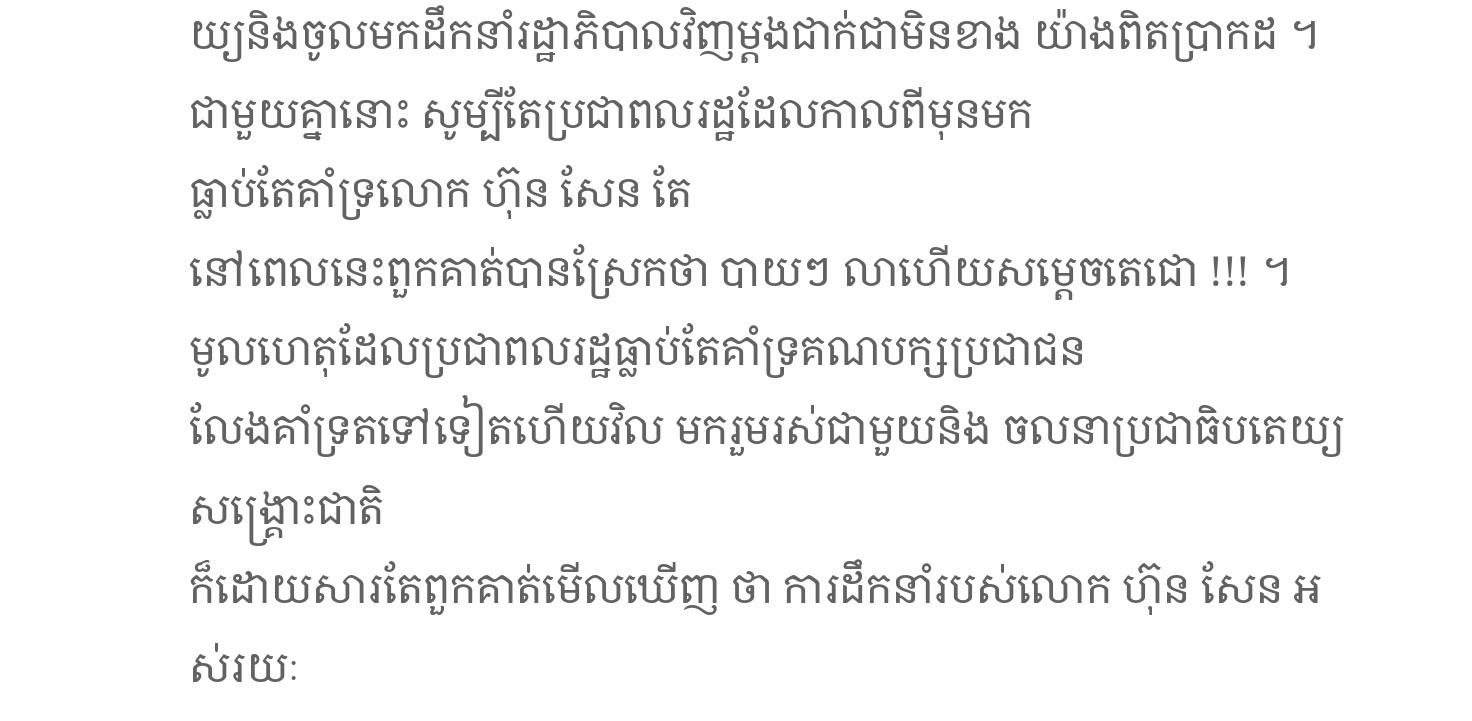យ្យនិងចូលមកដឹកនាំរដ្ឋាភិបាលវិញម្តងជាក់ជាមិនខាង យ៉ាងពិតប្រាកដ ។
ជាមួយគ្នានោះ សូម្បីតែប្រជាពលរដ្ឋដែលកាលពីមុនមក
ធ្លាប់តែគាំទ្រលោក ហ៊ុន សែន តែ
នៅពេលនេះពួកគាត់បានស្រែកថា បាយៗ លាហើយសម្តេចតេជោ !!! ។
មូលហេតុដែលប្រជាពលរដ្ឋធ្លាប់តែគាំទ្រគណបក្សប្រជាជន
លែងគាំទ្រតទៅទៀតហើយវិល មករួមរស់ជាមួយនិង ចលនាប្រជាធិបតេយ្យសង្គ្រោះជាតិ
ក៏ដោយសារតែពួកគាត់មើលឃើញ ថា ការដឹកនាំរបស់លោក ហ៊ុន សែន អស់រយៈ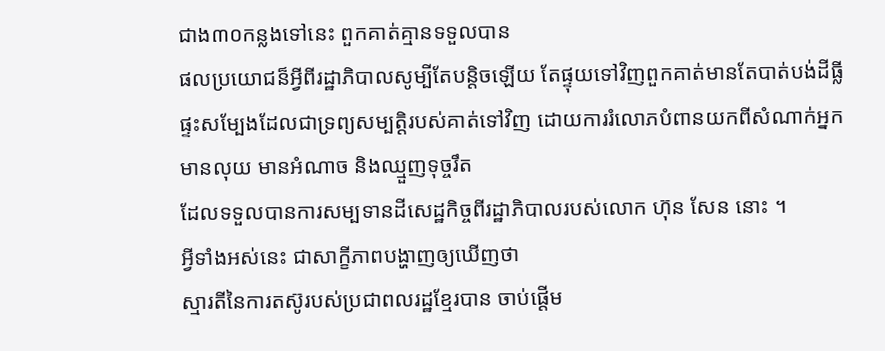ជាង៣០កន្លងទៅនេះ ពួកគាត់គ្មានទទួលបាន
ផលប្រយោជន៏អ្វីពីរដ្ឋាភិបាលសូម្បីតែបន្តិចឡើយ តែផ្ទុយទៅវិញពួកគាត់មានតែបាត់បង់ដីធ្លី
ផ្ទះសម្បែងដែលជាទ្រព្យសម្បត្តិរបស់គាត់ទៅវិញ ដោយការរំលោភបំពានយកពីសំណាក់អ្នក
មានលុយ មានអំណាច និងឈ្មួញទុច្ចរឹត
ដែលទទួលបានការសម្បទានដីសេដ្ឋកិច្ចពីរដ្ឋាភិបាលរបស់លោក ហ៊ុន សែន នោះ ។
អ្វីទាំងអស់នេះ ជាសាក្ខីភាពបង្ហាញឲ្យឃើញថា
ស្មារតីនៃការតស៊ូរបស់ប្រជាពលរដ្ឋខ្មែរបាន ចាប់ផ្តើម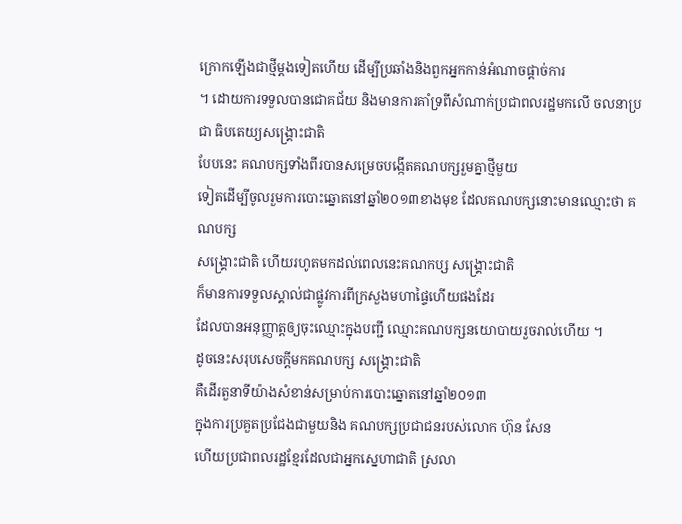ក្រោកឡើងជាថ្មីម្តងទៀតហើយ ដើម្បីប្រឆាំងនិងពួកអ្នកកាន់អំណាចផ្តាច់ការ
។ ដោយការទទួលបានជោគជ័យ និងមានការគាំទ្រពីសំណាក់ប្រជាពលរដ្ឋមកលើ ចលនាប្រជា ធិបតេយ្យសង្គ្រោះជាតិ
បែបនេះ គណបក្សទាំងពីរបានសម្រេចបង្កើតគណបក្សរួមគ្នាថ្មីមួយ
ទៀតដើម្បីចូលរួមការបោះឆ្នោតនៅឆ្នាំ២០១៣ខាងមុខ ដែលគណបក្សនោះមានឈ្មោះថា គណបក្ស
សង្គ្រោះជាតិ ហើយរហូតមកដល់ពេលនេះគណកប្ស សង្គ្រោះជាតិ
ក៏មានការទទួលស្គាល់ជាផ្លូវការពីក្រសួងមហាផ្ទៃហើយផងដែរ
ដែលបានអនុញ្ញាត្តឲ្យចុះឈ្មោះក្នុងបញ្ជី ឈ្មោះគណបក្សនយោបាយរួចរាល់ហើយ ។
ដូចនេះសរុបសេចក្តីមកគណបក្ស សង្គ្រោះជាតិ
គឺដើរតួនាទីយ៉ាងសំខាន់សម្រាប់ការបោះឆ្នោតនៅឆ្នាំ២០១៣
ក្នុងការប្រគួតប្រជែងជាមួយនិង គណបក្សប្រជាជនរបស់លោក ហ៊ុន សែន
ហើយប្រជាពលរដ្ឋខ្មែរដែលជាអ្នកស្នេហាជាតិ ស្រលា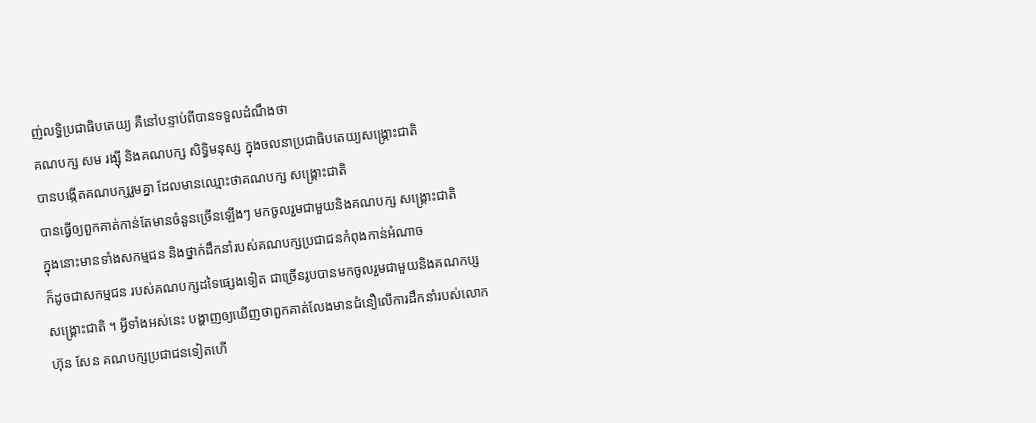ញ់លទ្ធិប្រជាធិបតេយ្យ គឺនៅបន្ទាប់ពីបានទទួលដំណឹងថា
គណបក្ស សម រង្ស៊ី និងគណបក្ស សិទ្ធិមនុស្ស ក្នុងចលនាប្រជាធិបតេយ្យសង្គ្រោះជាតិ
បានបង្កើតគណបក្សរួមគ្នា ដែលមានឈ្មោះថាគណបក្ស សង្គ្រោះជាតិ
បានធ្វើឲ្យពួកគាត់កាន់តែមានចំនួនច្រើនឡើងៗ មកចូលរួមជាមួយនិងគណបក្ស សង្គ្រោះជាតិ
ក្នុងនោះមានទាំងសកម្មជន និងថ្នាក់ដឹកនាំរបស់គណបក្សប្រជាជនកំពុងកាន់អំណាច
ក៏ដូចជាសកម្មជន របស់គណបក្សដទៃផ្សេងទៀត ជាច្រើនរូបបានមកចូលរួមជាមួយនិងគណកប្ស
សង្គ្រោះជាតិ ។ អ្វីទាំងអស់នេះ បង្ហាញឲ្យឃើញថាពួកគាត់លែងមានជំនឿលើការដឹកនាំរបស់លោក
ហ៊ុន សែន គណបក្សប្រជាជនទៀតហើ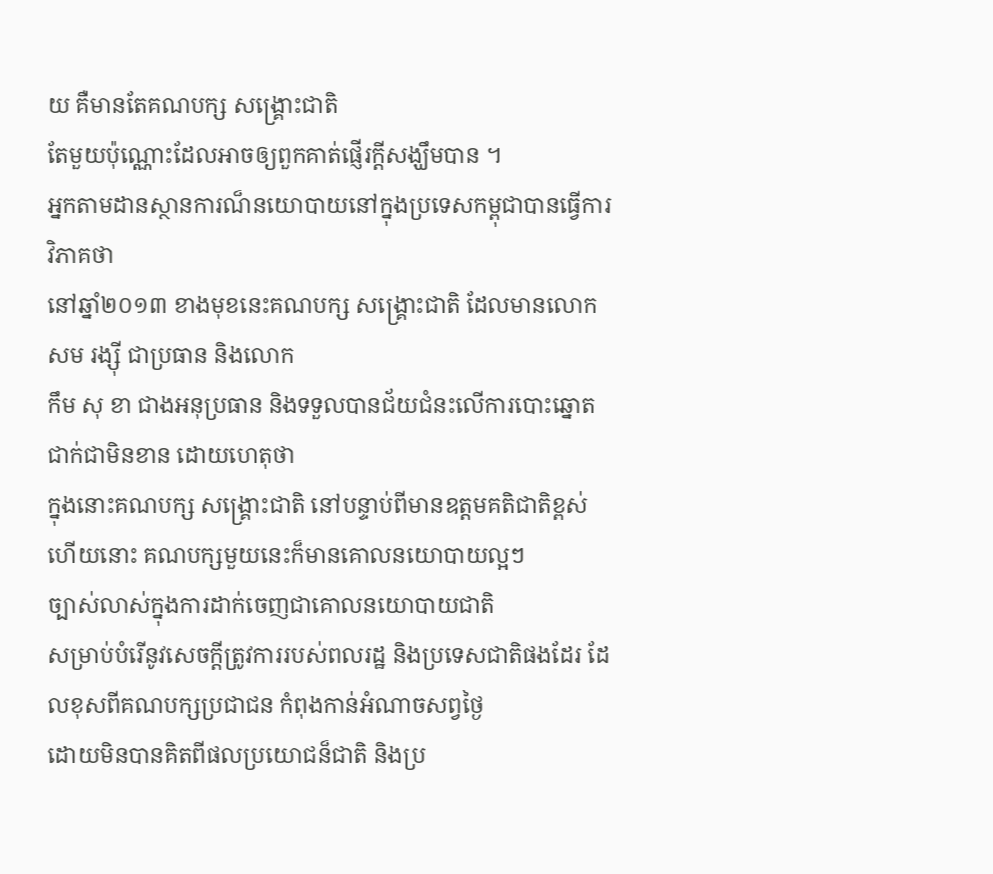យ គឺមានតែគណបក្ស សង្គ្រោះជាតិ
តែមួយប៉ុណ្ណោះដែលអាចឲ្យពួកគាត់ផ្ញើរក្តីសង្ឃឹមបាន ។
អ្នកតាមដានស្ថានការណ៏នយោបាយនៅក្នុងប្រទេសកម្ពុជាបានធ្វើការវិភាគថា
នៅឆ្នាំ២០១៣ ខាងមុខនេះគណបក្ស សង្គ្រោះជាតិ ដែលមានលោក សម រង្ស៊ី ជាប្រធាន និងលោក
កឹម សុ ខា ជាងអនុប្រធាន និងទទួលបានជ័យជំនះលើការបោះឆ្នោតជាក់ជាមិនខាន ដោយហេតុថា
ក្នុងនោះគណបក្ស សង្គ្រោះជាតិ នៅបន្ទាប់ពីមានឧត្តមគតិជាតិខ្ពស់ហើយនោះ គណបក្សមួយនេះក៏មានគោលនយោបាយល្អៗ
ច្បាស់លាស់ក្នុងការដាក់ចេញជាគោលនយោបាយជាតិ
សម្រាប់បំរើនូវសេចក្តីត្រូវការរបស់ពលរដ្ឋ និងប្រទេសជាតិផងដែរ ដែលខុសពីគណបក្សប្រជាជន កំពុងកាន់អំណាចសព្វថ្ងៃ
ដោយមិនបានគិតពីផលប្រយោជន៏ជាតិ និងប្រ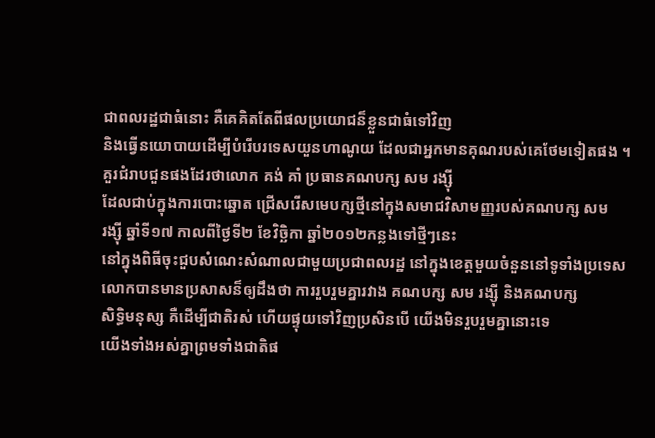ជាពលរដ្ឋជាធំនោះ គឺគេគិតតែពីផលប្រយោជន៏ខ្លួនជាធំទៅវិញ
និងធ្វើនយោបាយដើម្បីបំរើបរទេសយួនហាណូយ ដែលជាអ្នកមានគុណរបស់គេថែមទៀតផង ។
គួរជំរាបជួនផងដែរថាលោក គង់ គាំ ប្រធានគណបក្ស សម រង្ស៊ី
ដែលជាប់ក្នុងការបោះឆ្នោត ជ្រើសរើសមេបក្សថ្មីនៅក្នុងសមាជវិសាមញ្ញរបស់គណបក្ស សម
រង្ស៊ី ឆ្នាំទី១៧ កាលពីថ្ងៃទី២ ខែវិច្ឆិកា ឆ្នាំ២០១២កន្លងទៅថ្មីៗនេះ
នៅក្នុងពិធីចុះជួបសំណេះសំណាលជាមួយប្រជាពលរដ្ឋ នៅក្នុងខេត្តមួយចំនួននៅទូទាំងប្រទេស
លោកបានមានប្រសាសន៏ឲ្យដឹងថា ការរួបរួមគ្នារវាង គណបក្ស សម រង្ស៊ី និងគណបក្ស
សិទ្ធិមនុស្ស គឺដើម្បីជាតិរស់ ហើយផ្ទុយទៅវិញប្រសិនបើ យើងមិនរួបរួមគ្នានោះទេ
យើងទាំងអស់គ្នាព្រមទាំងជាតិផ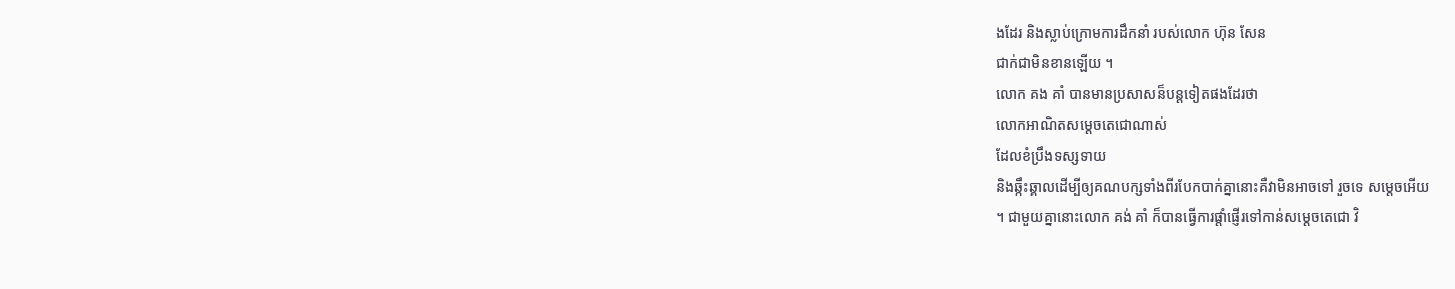ងដែរ និងស្លាប់ក្រោមការដឹកនាំ របស់លោក ហ៊ុន សែន
ជាក់ជាមិនខានឡើយ ។
លោក គង គាំ បានមានប្រសាសន៏បន្តទៀតផងដែរថា
លោកអាណិតសម្តេចតេជោណាស់
ដែលខំប្រឹងទស្សទាយ
និងឆ្កឹះឆ្គាលដើម្បីឲ្យគណបក្សទាំងពីរបែកបាក់គ្នានោះគឺវាមិនអាចទៅ រួចទេ សម្តេចអើយ
។ ជាមួយគ្នានោះលោក គង់ គាំ ក៏បានធ្វើការផ្តាំផ្ញើរទៅកាន់សម្តេចតេជោ វិ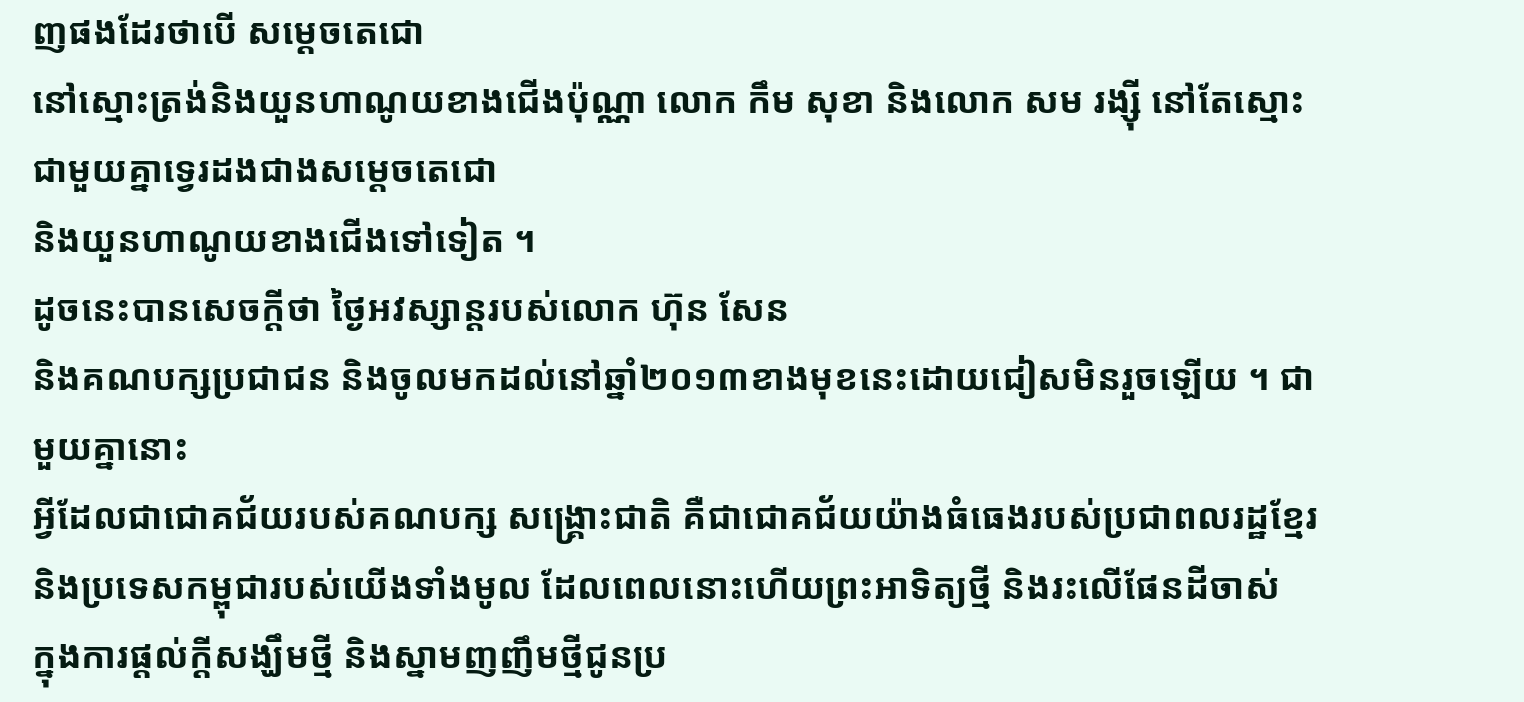ញផងដែរថាបើ សម្តេចតេជោ
នៅស្មោះត្រង់និងយួនហាណូយខាងជើងប៉ុណ្ណា លោក កឹម សុខា និងលោក សម រង្ស៊ី នៅតែស្មោះជាមួយគ្នាទ្វេរដងជាងសម្តេចតេជោ
និងយួនហាណូយខាងជើងទៅទៀត ។
ដូចនេះបានសេចក្តីថា ថ្ងៃអវស្សាន្តរបស់លោក ហ៊ុន សែន
និងគណបក្សប្រជាជន និងចូលមកដល់នៅឆ្នាំ២០១៣ខាងមុខនេះដោយជៀសមិនរួចឡើយ ។ ជាមួយគ្នានោះ
អ្វីដែលជាជោគជ័យរបស់គណបក្ស សង្គ្រោះជាតិ គឺជាជោគជ័យយ៉ាងធំធេងរបស់ប្រជាពលរដ្ឋខ្មែរ
និងប្រទេសកម្ពុជារបស់យើងទាំងមូល ដែលពេលនោះហើយព្រះអាទិត្យថ្មី និងរះលើផែនដីចាស់
ក្នុងការផ្តល់ក្តីសង្ឃឹមថ្មី និងស្នាមញញឹមថ្មីជូនប្រ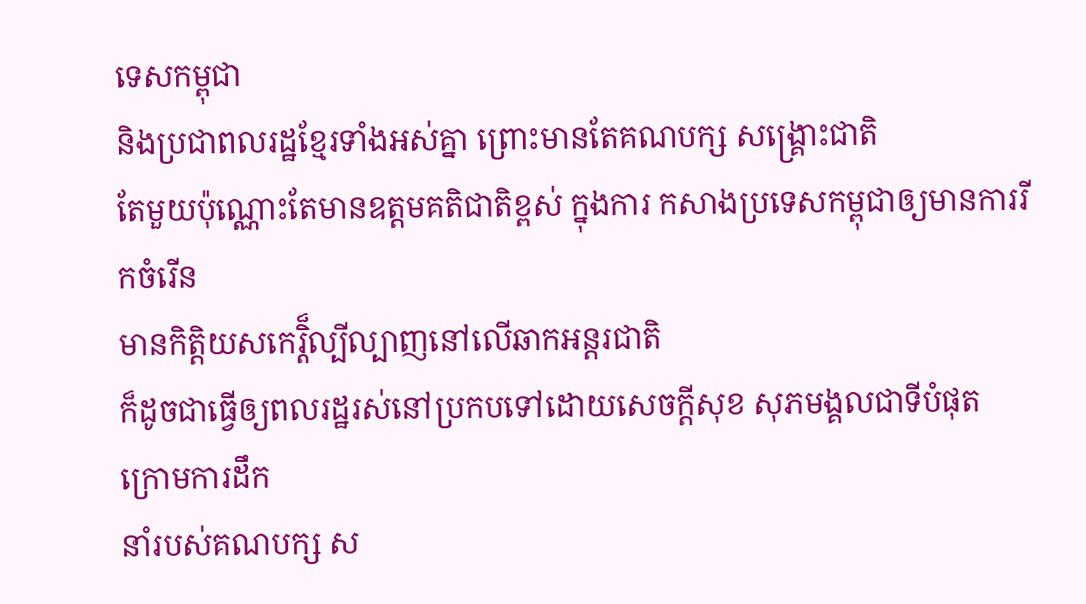ទេសកម្ពុជា
និងប្រជាពលរដ្ឋខ្មែរទាំងអស់គ្នា ព្រោះមានតែគណបក្ស សង្គ្រោះជាតិ
តែមួយប៉ុណ្ណោះតែមានឧត្តមគតិជាតិខ្ពស់ ក្នុងការ កសាងប្រទេសកម្ពុជាឲ្យមានការរីកចំរើន
មានកិត្តិយសកេរ្តិ៏ល្បីល្បាញនៅលើឆាកអន្តរជាតិ
ក៏ដូចជាធ្វើឲ្យពលរដ្ឋរស់នៅប្រកបទៅដោយសេចក្តីសុខ សុភមង្គលជាទីបំផុត ក្រោមការដឹក
នាំរបស់គណបក្ស ស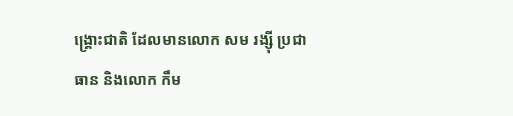ង្គ្រោះជាតិ ដែលមានលោក សម រង្ស៊ី ប្រជាធាន និងលោក កឹម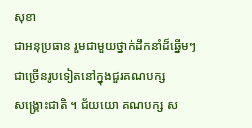សុខា
ជាអនុប្រធាន រួមជាមួយថ្នាក់ដឹកនាំដ៏ឆ្នើមៗជាច្រើនរូបទៀតនៅក្នុងជួរគណបក្ស
សង្គ្រោះជាតិ ។ ជ័យយោ គណបក្ស ស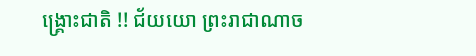ង្គ្រោះជាតិ !! ជ័យយោ ព្រះរាជាណាច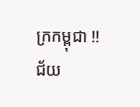ក្រកម្ពុជា !!
ជ័យ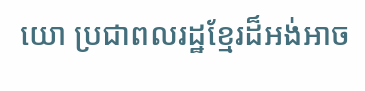យោ ប្រជាពលរដ្ឋខ្មែរដ៏អង់អាច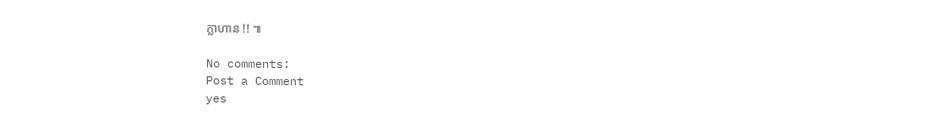ក្លាហាន !! ៕

No comments:
Post a Comment
yes